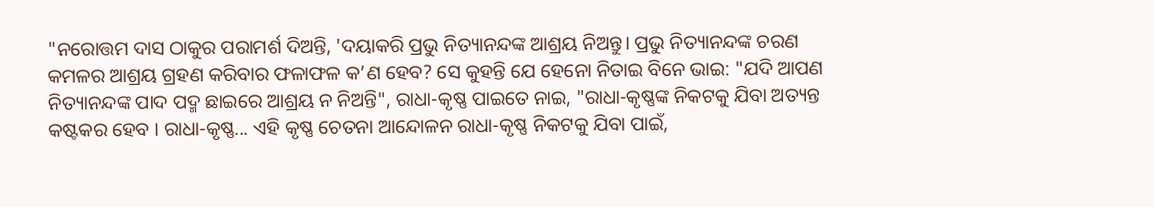"ନରୋତ୍ତମ ଦାସ ଠାକୁର ପରାମର୍ଶ ଦିଅନ୍ତି, 'ଦୟାକରି ପ୍ରଭୁ ନିତ୍ୟାନନ୍ଦଙ୍କ ଆଶ୍ରୟ ନିଅନ୍ତୁ। ପ୍ରଭୁ ନିତ୍ୟାନନ୍ଦଙ୍କ ଚରଣ କମଳର ଆଶ୍ରୟ ଗ୍ରହଣ କରିବାର ଫଳାଫଳ କ’ଣ ହେବ? ସେ କୁହନ୍ତି ଯେ ହେନୋ ନିତାଇ ବିନେ ଭାଇ: "ଯଦି ଆପଣ ନିତ୍ୟାନନ୍ଦଙ୍କ ପାଦ ପଦ୍ମ ଛାଇରେ ଆଶ୍ରୟ ନ ନିଅନ୍ତି", ରାଧା-କୃଷ୍ଣ ପାଇତେ ନାଇ, "ରାଧା-କୃଷ୍ଣଙ୍କ ନିକଟକୁ ଯିବା ଅତ୍ୟନ୍ତ କଷ୍ଟକର ହେବ । ରାଧା-କୃଷ୍ଣ... ଏହି କୃଷ୍ଣ ଚେତନା ଆନ୍ଦୋଳନ ରାଧା-କୃଷ୍ଣ ନିକଟକୁ ଯିବା ପାଇଁ,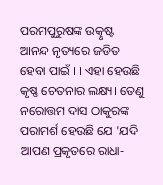ପରମପୁରୁଷଙ୍କ ଉତ୍କୃଷ୍ଟ ଆନନ୍ଦ ନୃତ୍ୟରେ ଜଡିତ ହେବା ପାଇଁ । । ଏହା ହେଉଛି କୃଷ୍ଣ ଚେତନାର ଲକ୍ଷ୍ୟ। ତେଣୁ ନରୋତ୍ତମ ଦାସ ଠାକୁରଙ୍କ ପରାମର୍ଶ ହେଉଛି ଯେ 'ଯଦି ଆପଣ ପ୍ରକୃତରେ ରାଧା-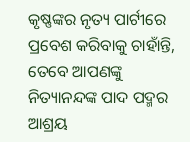କୃଷ୍ଣଙ୍କର ନୃତ୍ୟ ପାର୍ଟୀରେ ପ୍ରବେଶ କରିବାକୁ ଚାହାଁନ୍ତି, ତେବେ ଆପଣଙ୍କୁ ନିତ୍ୟାନନ୍ଦଙ୍କ ପାଦ ପଦ୍ମର ଆଶ୍ରୟ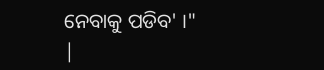ନେବାକୁ ପଡିବ' ।"
|